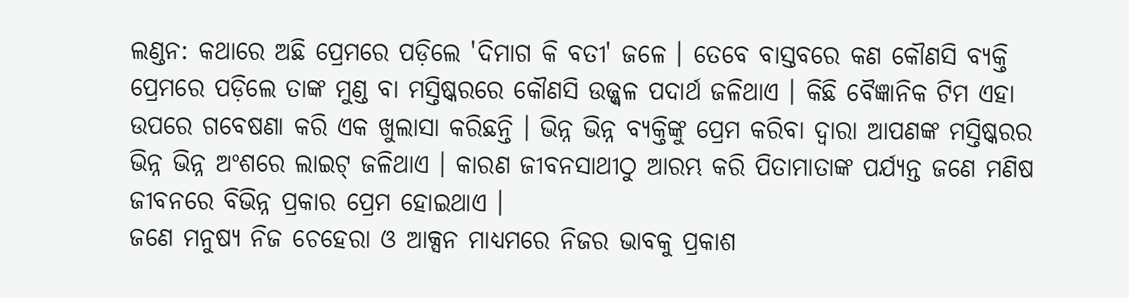ଲଣ୍ଡନ: କଥାରେ ଅଛି ପ୍ରେମରେ ପଡ଼ିଲେ 'ଦିମାଗ କି ବତୀ' ଜଳେ । ତେବେ ବାସ୍ତବରେ କଣ କୌଣସି ବ୍ୟକ୍ତି ପ୍ରେମରେ ପଡ଼ିଲେ ତାଙ୍କ ମୁଣ୍ଡ ବା ମସ୍ତିଷ୍କରରେ କୌଣସି ଉଜ୍ଜ୍ବଳ ପଦାର୍ଥ ଜଳିଥାଏ । କିଛି ବୈଜ୍ଞାନିକ ଟିମ ଏହା ଉପରେ ଗବେଷଣା କରି ଏକ ଖୁଲାସା କରିଛନ୍ତି । ଭିନ୍ନ ଭିନ୍ନ ବ୍ୟକ୍ତିଙ୍କୁ ପ୍ରେମ କରିବା ଦ୍ବାରା ଆପଣଙ୍କ ମସ୍ତିଷ୍କରର ଭିନ୍ନ ଭିନ୍ନ ଅଂଶରେ ଲାଇଟ୍ ଜଳିଥାଏ । କାରଣ ଜୀବନସାଥୀଠୁ ଆରମ୍ଭ କରି ପିତାମାତାଙ୍କ ପର୍ଯ୍ୟନ୍ତ ଜଣେ ମଣିଷ ଜୀବନରେ ବିଭିନ୍ନ ପ୍ରକାର ପ୍ରେମ ହୋଇଥାଏ ।
ଜଣେ ମନୁଷ୍ୟ ନିଜ ଚେହେରା ଓ ଆକ୍ସନ ମାଧ୍ୟମରେ ନିଜର ଭାବକୁ ପ୍ରକାଶ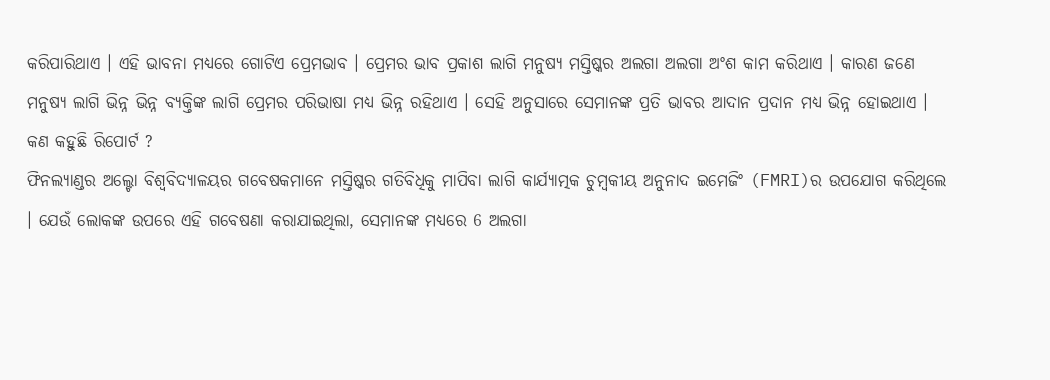କରିପାରିଥାଏ । ଏହି ଭାବନା ମଧ୍ୟରେ ଗୋଟିଏ ପ୍ରେମଭାବ । ପ୍ରେମର ଭାବ ପ୍ରକାଶ ଲାଗି ମନୁଷ୍ୟ ମସ୍ତିଷ୍କର ଅଲଗା ଅଲଗା ଅଂଶ କାମ କରିଥାଏ । କାରଣ ଜଣେ ମନୁଷ୍ୟ ଲାଗି ଭିନ୍ନ ଭିନ୍ନ ବ୍ୟକ୍ତିଙ୍କ ଲାଗି ପ୍ରେମର ପରିଭାଷା ମଧ୍ୟ ଭିନ୍ନ ରହିଥାଏ । ସେହି ଅନୁସାରେ ସେମାନଙ୍କ ପ୍ରତି ଭାବର ଆଦାନ ପ୍ରଦାନ ମଧ୍ୟ ଭିନ୍ନ ହୋଇଥାଏ ।
କଣ କହୁଛି ରିପୋର୍ଟ ?
ଫିନଲ୍ୟାଣ୍ଡର ଅଲ୍ଟୋ ବିଶ୍ବବିଦ୍ୟାଳୟର ଗବେଷକମାନେ ମସ୍ତିଷ୍କର ଗତିବିଧିକୁ ମାପିବା ଲାଗି କାର୍ଯ୍ୟାତ୍ମକ ଚୁମ୍ବକୀୟ ଅନୁନାଦ ଇମେଜିଂ (FMRI)ର ଉପଯୋଗ କରିଥିଲେ । ଯେଉଁ ଲୋକଙ୍କ ଉପରେ ଏହି ଗବେଷଣା କରାଯାଇଥିଲା, ସେମାନଙ୍କ ମଧ୍ୟରେ 6 ଅଲଗା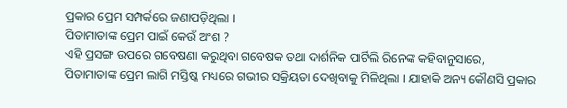ପ୍ରକାର ପ୍ରେମ ସମ୍ପର୍କରେ ଜଣାପଡ଼ିଥିଲା ।
ପିତାମାତାଙ୍କ ପ୍ରେମ ପାଇଁ କେଉଁ ଅଂଶ ?
ଏହି ପ୍ରସଙ୍ଗ ଉପରେ ଗବେଷଣା କରୁଥିବା ଗବେଷକ ତଥା ଦାର୍ଶନିକ ପାର୍ଟିଲି ରିନେଙ୍କ କହିବାନୁସାରେ, ପିତାମାତାଙ୍କ ପ୍ରେମ ଲାଗି ମସ୍ତିଷ୍କ ମଧ୍ୟରେ ଗଭୀର ସକ୍ରିୟତା ଦେଖିବାକୁ ମିଳିଥିଲା । ଯାହାକି ଅନ୍ୟ କୌଣସି ପ୍ରକାର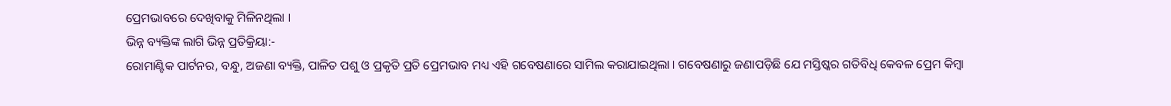ପ୍ରେମଭାବରେ ଦେଖିବାକୁ ମିଳିନଥିଲା ।
ଭିନ୍ନ ବ୍ୟକ୍ତିଙ୍କ ଲାଗି ଭିନ୍ନ ପ୍ରତିକ୍ରିୟା:-
ରୋମାଣ୍ଟିକ ପାର୍ଟନର, ବନ୍ଧୁ, ଅଜଣା ବ୍ୟକ୍ତି, ପାଳିତ ପଶୁ ଓ ପ୍ରକୃତି ପ୍ରତି ପ୍ରେମଭାବ ମଧ୍ୟ ଏହି ଗବେଷଣାରେ ସାମିଲ କରାଯାଇଥିଲା । ଗବେଷଣାରୁ ଜଣାପଡ଼ିଛି ଯେ ମସ୍ତିଷ୍କର ଗତିବିଧି କେବଳ ପ୍ରେମ କିମ୍ବା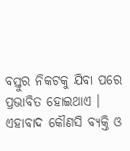ବସ୍ତୁର ନିକଟକୁ ଯିବା ପରେ ପ୍ରଭାବିତ ହୋଇଥାଏ । ଏହାବାଦ କୌଣସି ବ୍ୟକ୍ତି ଓ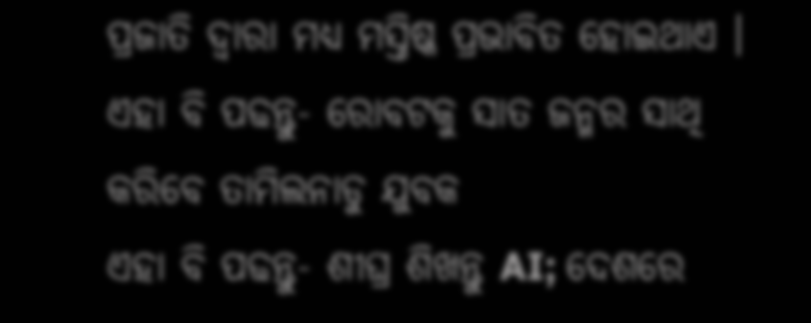ପ୍ରଜାତି ଦ୍ବାରା ମଧ୍ୟ ମସ୍ତିଷ୍କ ପ୍ରଭାବିତ ହୋଇଥାଏ ।
ଏହା ବି ପଢନ୍ତୁ- ରୋବଟକୁ ସାତ ଜନ୍ମର ସାଥି କରିବେ ତାମିଲନାଡୁ ଯୁବକ
ଏହା ବି ପଢନ୍ତୁ- ଶୀଘ୍ର ଶିଖନ୍ତୁ AI; ଦେଶରେ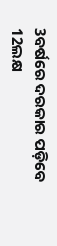3ବର୍ଷରେ ଦରକାର ପଡ଼ିବେ 12ଲକ୍ଷ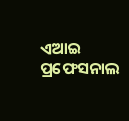ଏଆଇ ପ୍ରଫେସନାଲ